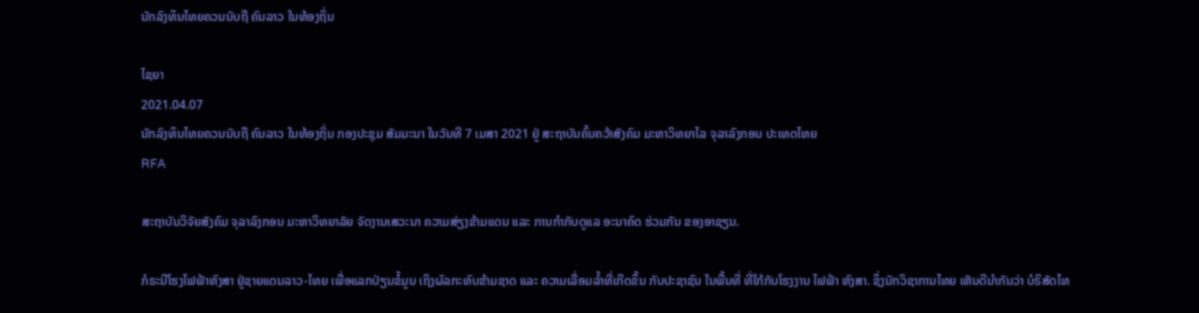ນັກລົງທຶນໄທຍຄວນນັບຖື ຄົນລາວ ໃນທ້ອງຖິ່ນ

ໄຊຍາ
2021.04.07
ນັກລົງທຶນໄທຍຄວນນັບຖື ຄົນລາວ ໃນທ້ອງຖິ່ນ ກອງປະຊຸມ ສັມມະນາ ໃນວັນທີ 7 ເມສາ 2021 ຢູ່ ສະຖາບັນຄົ້ນຄວ້າສັງຄົມ ມະຫາວິທຍາໄລ ຈຸລາລົງກອນ ປະເທດໄທຍ
RFA

ສະຖາບັນວິຈັຍສັງຄົມ ຈຸລາລົງກອນ ມະຫາວິທຍາລັຍ ຈັດງານເສວະນາ ຄວາມສ່ຽງຂ້າມແດນ ແລະ ການກຳກັບດູແລ ອະນາຄົດ ຮ່ວມກັນ ຂອງອາຊຽນ.

ກໍຣະນີໂຮງໄຟຟ້າຫົງສາ ຢູ່ຊາຍແດນລາວ-ໄທຍ ເພື່ອແລກປ່ຽນຂໍ້ມູນ ເຖິງຜົລກະທົບຂ້າມຊາດ ແລະ ຄວາມເລື່ອມລໍ້າທີ່ເກີດຂຶ້ນ ກັບປະຊາຊົນ ໃນພື້ນທີ່ ທີ່ໃກ້ກັບໂຮງງານ ໄຟຟ້າ ຫົງສາ. ຊຶ່ງນັກວິຊາການໄທຍ ເຫັນດີນຳກັນວ່າ ບໍຣິສັດໄທ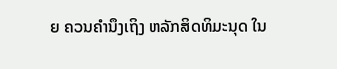ຍ ຄວນຄຳນຶງເຖິງ ຫລັກສິດທິມະນຸດ ໃນ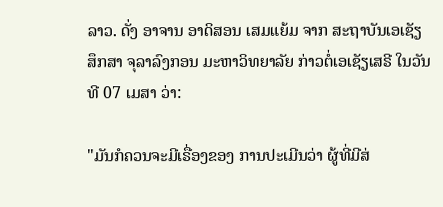ລາວ. ດັ່ງ ອາຈານ ອາດິສອນ ເສມແຍ້ມ ຈາກ ສະຖາບັນເອເຊັຽສຶກສາ ຈຸລາລົງກອນ ມະຫາວິທຍາລັຍ ກ່າວຕໍ່ເອເຊັຽເສຣີ ໃນວັນທີ 07 ເມສາ ວ່າ:

"ມັນກໍຄວນຈະມີເຣື່ອງຂອງ ການປະເມີນວ່າ ຜູ້ທີ່ມີສ່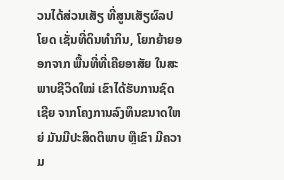ວນໄດ້ສ່ວນເສັຽ ທີ່ສູນເສັຽຜົລປໂຍດ ເຊັ່ນທີ່ດິນທໍາກິນ, ໂຍກຍ້າຍອອກຈາກ ພື້ນທີ່ທີ່ເຄີຍອາສັຍ ໃນສະພາບຊີວິດໃໝ່ ເຂົາໄດ້ຮັບການຊົດເຊີຍ ຈາກໂຄງການລົງທຶນຂນາດໃຫຍ່ ມັນມີປະສິດຕິພາບ ຫຼືເຂົາ ມີຄວາມ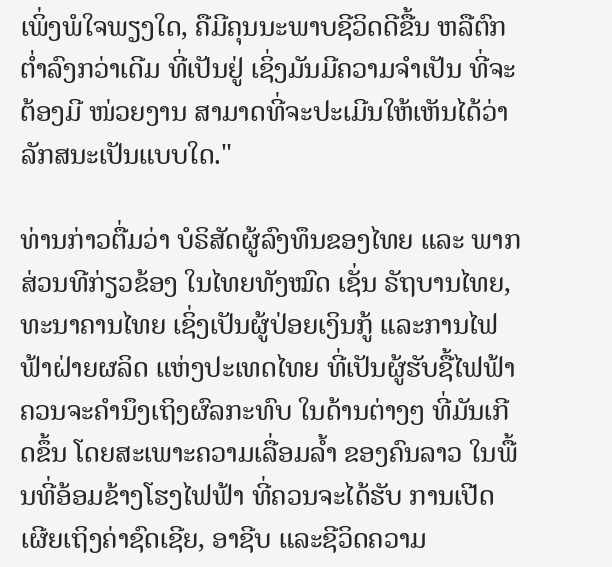ເພິ່ງພໍໃຈພຽງໃດ, ຄືມີຄຸນນະພາບຊີວິດດີຂື້ນ ຫລືຕົກຕໍ່າລົງກວ່າເດີມ ທີ່ເປັນຢູ່ ເຊິ່ງມັນມີຄວາມຈຳເປັນ ທີ່ຈະຕ້ອງມີ ໜ່ວຍງານ ສາມາດທີ່ຈະປະເມີນໃຫ້ເຫັນໄດ້ວ່າ ລັກສນະເປັນແບບໃດ."

ທ່ານກ່າວຕື່ມວ່າ ບໍຣິສັດຜູ້ລົງທຶນຂອງໄທຍ ແລະ ພາກສ່ວນທີກ່ຽວຂ້ອງ ໃນໄທຍທັງໝົດ ເຊັ່ນ ຣັຖບານໄທຍ, ທະນາຄານໄທຍ ເຊິ່ງເປັນຜູ້ປ່ອຍເງິນກູ້ ແລະການໄຟຟ້າຝ່າຍຜລິດ ແຫ່ງປະເທດໄທຍ ທີ່ເປັນຜູ້ຮັບຊື້ໄຟຟ້າ ຄວນຈະຄຳນຶງເຖິງຜົລກະທົບ ໃນດ້ານຕ່າງໆ ທີ່ມັນເກີດຂຶ້ນ ໂດຍສະເພາະຄວາມເລື່ອມລໍ້າ ຂອງຄົນລາວ ໃນພື້ນທີ່ອ້ອມຂ້າງໂຮງໄຟຟ້າ ທີ່ຄວນຈະໄດ້ຮັບ ການເປີດເຜີຍເຖິງຄ່າຊົດເຊີຍ, ອາຊີບ ແລະຊີວິດຄວາມ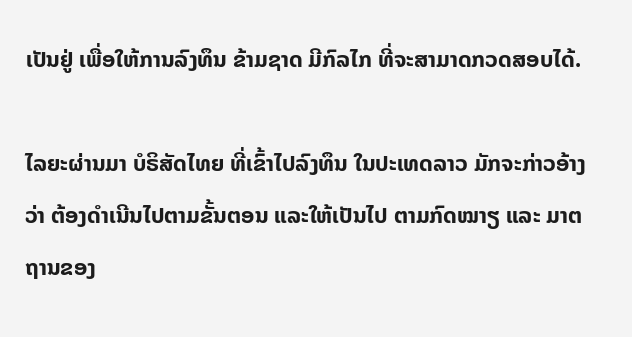ເປັນຢູ່ ເພື່ອໃຫ້ການລົງທຶນ ຂ້າມຊາດ ມີກົລໄກ ທີ່ຈະສາມາດກວດສອບໄດ້.

ໄລຍະຜ່ານມາ ບໍຣິສັດໄທຍ ທີ່ເຂົ້າໄປລົງທຶນ ໃນປະເທດລາວ ມັກຈະກ່າວອ້າງວ່າ ຕ້ອງດຳເນີນໄປຕາມຂັ້ນຕອນ ແລະໃຫ້ເປັນໄປ ຕາມກົດໝາຽ ແລະ ມາຕຖານຂອງ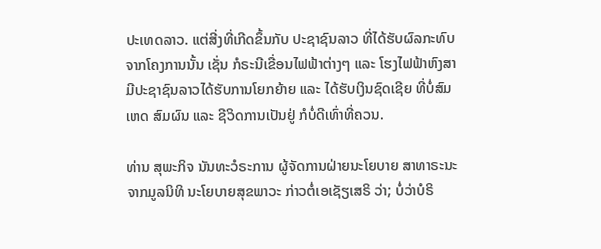ປະເທດລາວ. ແຕ່ສີ່ງທີ່ເກີດຂຶ້ນກັບ ປະຊາຊົນລາວ ທີ່ໄດ້ຮັບຜົລກະທົບ ຈາກໂຄງການນັ້ນ ເຊັ່ນ ກໍຣະນີເຂື່ອນໄຟຟ້າຕ່າງໆ ແລະ ໂຮງໄຟຟ້າຫົງສາ ມີປະຊາຊົນລາວໄດ້ຮັບການໂຍກຍ້າຍ ແລະ ໄດ້ຮັບເງິນຊົດເຊີຍ ທີ່ບໍ່ສົມເຫດ ສົມຜົນ ແລະ ຊີວິດການເປັນຢູ່ ກໍບໍ່ດີເທົ່າທີ່ຄວນ.

ທ່ານ ສຸພະກິຈ ນັນທະວໍຣະການ ຜູ້ຈັດການຝ່າຍນະໂຍບາຍ ສາທາຣະນະ ຈາກມູລນິທິ ນະໂຍບາຍສຸຂພາວະ ກ່າວຕໍ່ເອເຊັຽເສຣິ ວ່າ; ບໍ່ວ່າບໍຣິ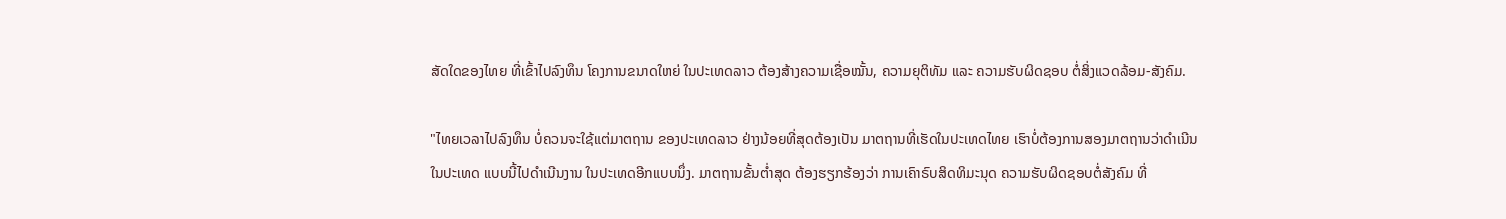ສັດໃດຂອງໄທຍ ທີ່ເຂົ້າໄປລົງທຶນ ໂຄງການຂນາດໃຫຍ່ ໃນປະເທດລາວ ຕ້ອງສ້າງຄວາມເຊື່ອໝັ້ນ, ຄວາມຍຸຕິທັມ ແລະ ຄວາມຮັບຜິດຊອບ ຕໍ່ສິ່ງແວດລ້ອມ-ສັງຄົມ.

"ໄທຍເວລາໄປລົງທຶນ ບໍ່ຄວນຈະໃຊ້ແຕ່ມາຕຖານ ຂອງປະເທດລາວ ຢ່າງນ້ອຍທີ່ສຸດຕ້ອງເປັນ ມາຕຖານທີ່ເຮັດໃນປະເທດໄທຍ ເຮົາບໍ່ຕ້ອງການສອງມາຕຖານວ່າດຳເນີນ ໃນປະເທດ ແບບນີ້ໄປດຳເນີນງານ ໃນປະເທດອີກແບບນຶ່ງ. ມາຕຖານຂັ້ນຕໍ່າສຸດ ຕ້ອງຮຽກຮ້ອງວ່າ ການເຄົາຣົບສິດທິມະນຸດ ຄວາມຮັບຜິດຊອບຕໍ່ສັງຄົມ ທີ່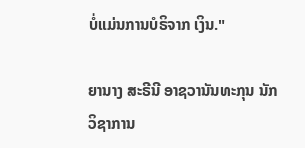ບໍ່ແມ່ນການບໍຣິຈາກ ເງິນ."

ຍານາງ ສະຣີນີ ອາຊວານັນທະກຸນ ນັກວິຊາການ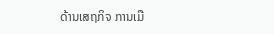ດ້ານເສຖກິຈ ການເມື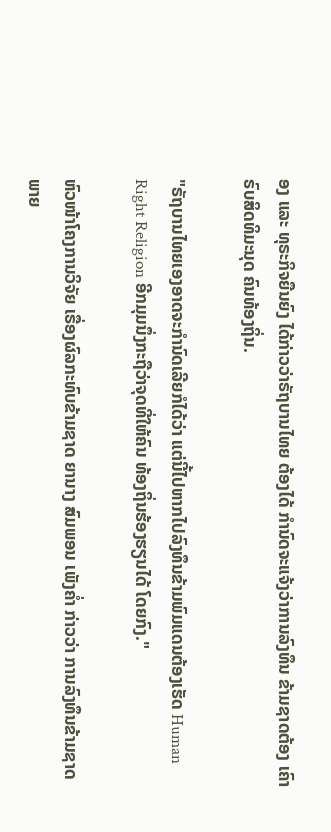ອງ ແລະ ທຸຣະກິຈຍືນຍົງ ໄດ້ກ່າວວ່າຣັຖບານໄທຍ ຕ້ອງໄດ້ ກຳນົດຈະແຈ້ງວ່າການລົງທຶນ ຂ້າມຊາດຕ້ອງ ເຄົາຣົບສິດທິມະນຸດ ຄົນທ້ອງຖິ່ນ.

"ຣັຖບານໄທຍເອງອາດຈະກຳນົດເລີຍກໍໄດ້ວ່າ ແຕ່ນີ້ໄປຫາກໄປລົງທຶນຂ້າມພົມແດນຕ້ອງເຮັດ Human Right Religion ອີກມຸມນຶ່ງກະຖືວ່າຈຸດທີ່ໃຫ້ຄົນ ທ້ອງຖິ່ນຮ້ອງຮຽນໄດ້ ໂດຍກົງ."

ຫົວໜ້າໂຄງການວິຈັຍ ເຣື່ອງຜົລກະທົບຂ້າມຊາດ ຍານາງ ສົມພອນ ເພັງຄໍ່າ ກ່າວວ່າ ການລົງທຶນຂ້າມຊາດ ພາຍ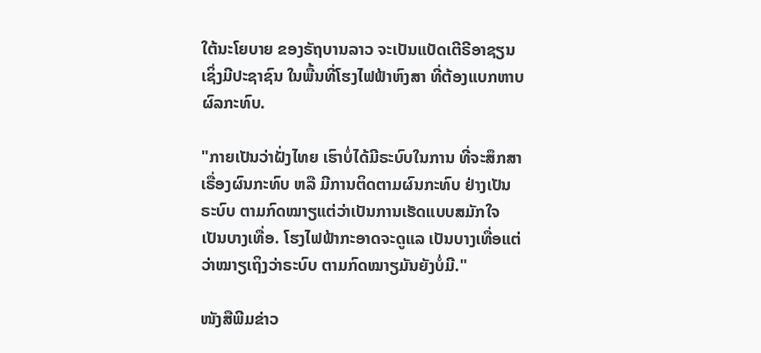ໃຕ້ນະໂຍບາຍ ຂອງຣັຖບານລາວ ຈະເປັນແບັດເຕີຣີອາຊຽນ ເຊິ່ງມີປະຊາຊົນ ໃນພື້ນທີ່ໂຮງໄຟຟ້າຫົງສາ ທີ່ຕ້ອງແບກຫາບຜົລກະທົບ.

"ກາຍເປັນວ່າຝັ່ງໄທຍ ເຮົາບໍ່ໄດ້ມີຣະບົບໃນການ ທີ່ຈະສຶກສາເຣື່ອງຜົນກະທົບ ຫລື ມີການຕິດຕາມຜົນກະທົບ ຢ່າງເປັນຣະບົບ ຕາມກົດໝາຽແຕ່ວ່າເປັນການເຮັດແບບສມັກໃຈ ເປັນບາງເທື່ອ. ໂຮງໄຟຟ້າກະອາດຈະດູແລ ເປັນບາງເທື່ອແຕ່ວ່າໝາຽເຖິງວ່າຣະບົບ ຕາມກົດໝາຽມັນຍັງບໍ່ມີ."

ໜັງສືພີມຂ່າວ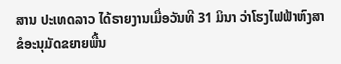ສານ ປະເທດລາວ ໄດ້ຣາຍງານເມື່ອວັນທີ 31 ມິນາ ວ່າໂຮງໄຟຟ້າຫົງສາ ຂໍອະນຸມັດຂຍາຍພື້ນ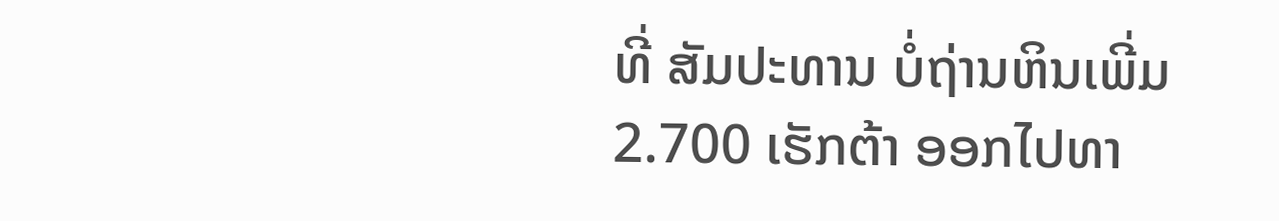ທີ່ ສັມປະທານ ບໍ່ຖ່ານຫິນເພີ່ມ 2.700 ເຮັກຕ້າ ອອກໄປທາ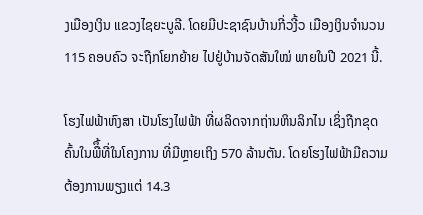ງເມືອງເງິນ ແຂວງໄຊຍະບູລີ. ໂດຍມີປະຊາຊົນບ້ານກີ່ວງີ້ວ ເມືອງເງິນຈຳນວນ 115 ຄອບຄົວ ຈະຖືກໂຍກຍ້າຍ ໄປຢູ່ບ້ານຈັດສັນໃໝ່ ພາຍໃນປີ 2021 ນີ້.

ໂຮງໄຟຟ້າຫົງສາ ເປັນໂຮງໄຟຟ້າ ທີ່ຜລິດຈາກຖ່ານຫິນລິກໄນ ເຊິ່ງຖືກຂຸດຄົ້ນໃນພືຶ້ທີ່ໃນໂຄງການ ທີ່ມີຫຼາຍເຖິງ 570 ລ້ານຕັນ. ໂດຍໂຮງໄຟຟ້າມີຄວາມຕ້ອງການພຽງແຕ່ 14.3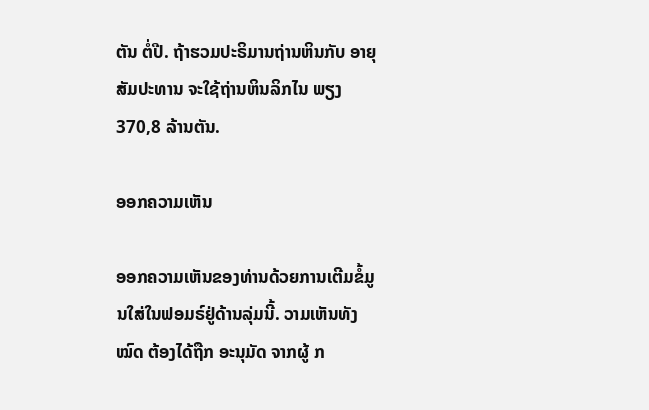ຕັນ ຕໍ່ປີ. ຖ້າຮວມປະຣິມານຖ່ານຫິນກັບ ອາຍຸສັມປະທານ ຈະໃຊ້ຖ່ານຫິນລິກໄນ ພຽງ 370,8 ລ້ານຕັນ.

ອອກຄວາມເຫັນ

ອອກຄວາມເຫັນຂອງທ່ານດ້ວຍການເຕີມຂໍ້ມູນໃສ່ໃນຟອມຣ໌ຢູ່ດ້ານລຸ່ມນີ້. ວາມເຫັນທັງໝົດ ຕ້ອງໄດ້ຖືກ ອະນຸມັດ ຈາກຜູ້ ກ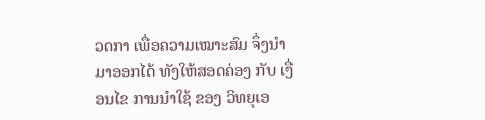ວດກາ ເພື່ອຄວາມເໝາະສົມ ຈຶ່ງນໍາມາອອກໄດ້ ທັງໃຫ້ສອດຄ່ອງ ກັບ ເງື່ອນໄຂ ການນຳໃຊ້ ຂອງ ວິທຍຸເອ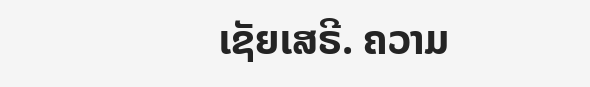ເຊັຍເສຣີ. ຄວາມ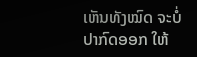ເຫັນທັງໝົດ ຈະບໍ່ປາກົດອອກ ໃຫ້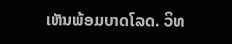ເຫັນພ້ອມບາດໂລດ. ວິທ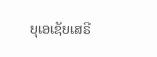ຍຸເອເຊັຍເສຣີ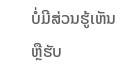ບໍ່ມີສ່ວນຮູ້ເຫັນ ຫຼືຮັບ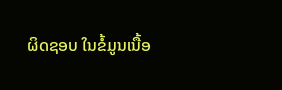ຜິດຊອບ ໃນຂໍ້ມູນເນື້ອ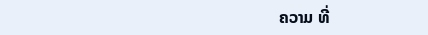ຄວາມ ທີ່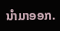ນໍາມາອອກ.